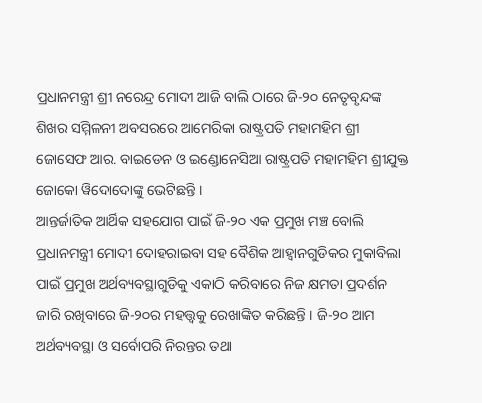ପ୍ରଧାନମନ୍ତ୍ରୀ ଶ୍ରୀ ନରେନ୍ଦ୍ର ମୋଦୀ ଆଜି ବାଲି ଠାରେ ଜି-୨୦ ନେତୃବୃନ୍ଦଙ୍କ ଶିଖର ସମ୍ମିଳନୀ ଅବସରରେ ଆମେରିକା ରାଷ୍ଟ୍ରପତି ମହାମହିମ ଶ୍ରୀ ଜୋସେଫ ଆର. ବାଇଡେନ ଓ ଇଣ୍ଡୋନେସିଆ ରାଷ୍ଟ୍ରପତି ମହାମହିମ ଶ୍ରୀଯୁକ୍ତ ଜୋକୋ ୱିଦୋଦୋଙ୍କୁ ଭେଟିଛନ୍ତି ।
ଆନ୍ତର୍ଜାତିକ ଆର୍ଥିକ ସହଯୋଗ ପାଇଁ ଜି-୨୦ ଏକ ପ୍ରମୁଖ ମଞ୍ଚ ବୋଲି ପ୍ରଧାନମନ୍ତ୍ରୀ ମୋଦୀ ଦୋହରାଇବା ସହ ବୈଶିକ ଆହ୍ୱାନଗୁଡିକର ମୁକାବିଲା ପାଇଁ ପ୍ରମୁଖ ଅର୍ଥବ୍ୟବସ୍ଥାଗୁଡିକୁ ଏକାଠି କରିବାରେ ନିଜ କ୍ଷମତା ପ୍ରଦର୍ଶନ ଜାରି ରଖିବାରେ ଜି-୨୦ର ମହତ୍ତ୍ୱକୁ ରେଖାଙ୍କିତ କରିଛନ୍ତି । ଜି-୨୦ ଆମ ଅର୍ଥବ୍ୟବସ୍ଥା ଓ ସର୍ବୋପରି ନିରନ୍ତର ତଥା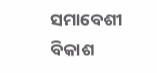ସମାବେଶୀ ବିକାଶ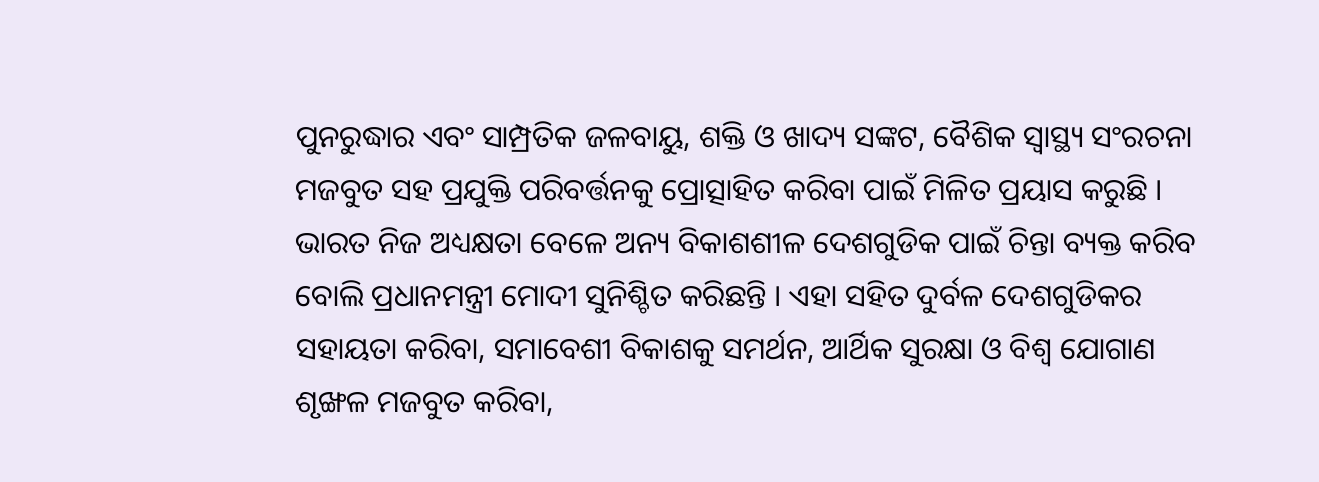ପୁନରୁଦ୍ଧାର ଏବଂ ସାମ୍ପ୍ରତିକ ଜଳବାୟୁ, ଶକ୍ତି ଓ ଖାଦ୍ୟ ସଙ୍କଟ, ବୈଶିକ ସ୍ୱାସ୍ଥ୍ୟ ସଂରଚନା ମଜବୁତ ସହ ପ୍ରଯୁକ୍ତି ପରିବର୍ତ୍ତନକୁ ପ୍ରୋତ୍ସାହିତ କରିବା ପାଇଁ ମିଳିତ ପ୍ରୟାସ କରୁଛି ।
ଭାରତ ନିଜ ଅଧ୍ୟକ୍ଷତା ବେଳେ ଅନ୍ୟ ବିକାଶଶୀଳ ଦେଶଗୁଡିକ ପାଇଁ ଚିନ୍ତା ବ୍ୟକ୍ତ କରିବ ବୋଲି ପ୍ରଧାନମନ୍ତ୍ରୀ ମୋଦୀ ସୁନିଶ୍ଚିତ କରିଛନ୍ତି । ଏହା ସହିତ ଦୁର୍ବଳ ଦେଶଗୁଡିକର ସହାୟତା କରିବା, ସମାବେଶୀ ବିକାଶକୁ ସମର୍ଥନ, ଆର୍ଥିକ ସୁରକ୍ଷା ଓ ବିଶ୍ୱ ଯୋଗାଣ ଶୃଙ୍ଖଳ ମଜବୁତ କରିବା,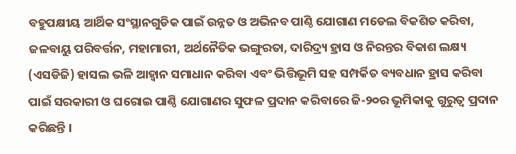ବହୁପକ୍ଷୀୟ ଆର୍ଥିକ ସଂସ୍ଥାନଗୁଡିକ ପାଇଁ ଉନ୍ନତ ଓ ଅଭିନବ ପାଣ୍ଠି ଯୋଗାଣ ମଡେଲ ବିକଶିତ କରିବା, ଜଳବାୟୁ ପରିବର୍ତ୍ତନ, ମହାମାରୀ, ଅର୍ଥନୈତିକ ଭଙ୍ଗୁରତା, ଦାରିଦ୍ର୍ୟ ହ୍ରାସ ଓ ନିରନ୍ତର ବିକାଶ ଲକ୍ଷ୍ୟ (ଏସଡିଜି) ହାସଲ ଭଳି ଆହ୍ୱାନ ସମାଧାନ କରିବା ଏବଂ ଭିତ୍ତିଭୂମି ସହ ସମ୍ପର୍କିତ ବ୍ୟବଧାନ ହ୍ରାସ କରିବା ପାଇଁ ସରକାରୀ ଓ ଘରୋଇ ପାଣ୍ଠି ଯୋଗାଣର ସୁଫଳ ପ୍ରଦାନ କରିବାରେ ଜି-୨୦ର ଭୂମିକାକୁ ଗୁରୁତ୍ୱ ପ୍ରଦାନ କରିଛନ୍ତି ।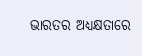ଭାରତର ଅଧ୍ୟକ୍ଷତାରେ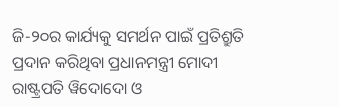ଜି-୨୦ର କାର୍ଯ୍ୟକୁ ସମର୍ଥନ ପାଇଁ ପ୍ରତିଶ୍ରୁତି ପ୍ରଦାନ କରିଥିବା ପ୍ରଧାନମନ୍ତ୍ରୀ ମୋଦୀ ରାଷ୍ଟ୍ରପତି ୱିଦୋଦୋ ଓ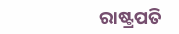ରାଷ୍ଟ୍ରପତି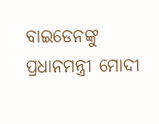ବାଇଡେନଙ୍କୁ ପ୍ରଧାନମନ୍ତ୍ରୀ ମୋଦୀ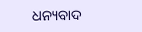ଧନ୍ୟବାଦ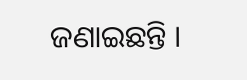ଜଣାଇଛନ୍ତି ।